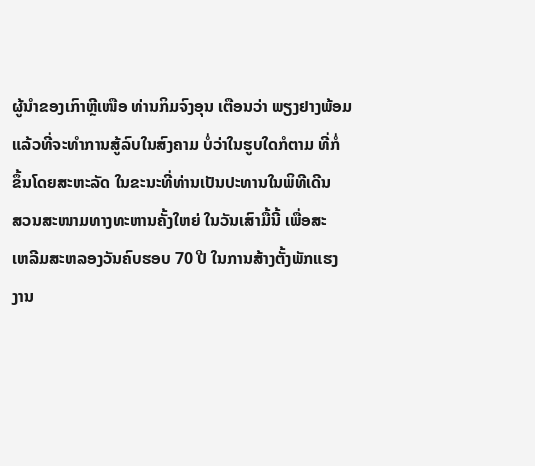ຜູ້ນຳຂອງເກົາຫຼີເໜືອ ທ່ານກິມຈົງອຸນ ເຕືອນວ່າ ພຽງຢາງພ້ອມ
ແລ້ວທີ່ຈະທຳການສູ້ລົບໃນສົງຄາມ ບໍ່ວ່າໃນຮູບໃດກໍຕາມ ທີ່ກໍ່
ຂຶ້ນໂດຍສະຫະລັດ ໃນຂະນະທີ່ທ່ານເປັນປະທານໃນພິທີເດີນ
ສວນສະໜາມທາງທະຫານຄັ້ງໃຫຍ່ ໃນວັນເສົາມື້ນີ້ ເພື່ອສະ
ເຫລີມສະຫລອງວັນຄົບຮອບ 70 ປີ ໃນການສ້າງຕັ້ງພັກແຮງ
ງານ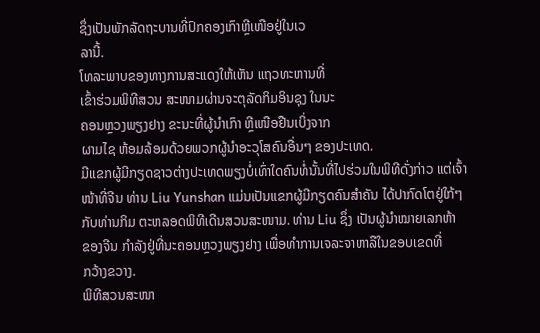ຊຶ່ງເປັນພັກລັດຖະບານທີ່ປົກຄອງເກົາຫຼີເໜືອຢູ່ໃນເວ
ລານີ້.
ໂທລະພາບຂອງທາງການສະແດງໃຫ້ເຫັນ ແຖວທະຫານທີ່
ເຂົ້າຮ່ວມພິທີສວນ ສະໜາມຜ່ານຈະຕຸລັດກິມອິນຊຸງ ໃນນະ
ຄອນຫຼວງພຽງຢາງ ຂະນະທີ່ຜູ້ນຳເກົາ ຫຼີເໜືອຢືນເບິ່ງຈາກ
ຜາມໄຊ ຫ້ອມລ້ອມດ້ວຍພວກຜູ້ນຳອະວຸໂສຄົນອື່ນໆ ຂອງປະເທດ.
ມີແຂກຜູ້ມີກຽດຊາວຕ່າງປະເທດພຽງບໍ່ເທົ່າໃດຄົນທໍ່ນັ້ນທີ່ໄປຮ່ວມໃນພິທີດັ່ງກ່າວ ແຕ່ເຈົ້າ
ໜ້າທີ່ຈີນ ທ່ານ Liu Yunshan ແມ່ນເປັນແຂກຜູ້ມີກຽດຄົນສຳຄັນ ໄດ້ປາກົດໂຕຢູ່ໃກ້ໆ
ກັບທ່ານກິມ ຕະຫລອດພິທີເດີນສວນສະໜາມ. ທ່ານ Liu ຊຶ່ງ ເປັນຜູ້ນຳໝາຍເລກຫ້າ
ຂອງຈີນ ກຳລັງຢູ່ທີ່ນະຄອນຫຼວງພຽງຢາງ ເພື່ອທຳການເຈລະຈາຫາລືໃນຂອບເຂດທີ່
ກວ້າງຂວາງ.
ພິທີສວນສະໜາ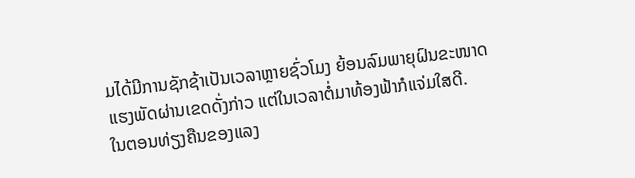ມໄດ້ມີການຊັກຊ້າເປັນເວລາຫຼາຍຊົ່ວໂມງ ຍ້ອນລົມພາຍຸຝົນຂະໜາດ
ແຮງພັດຜ່ານເຂດດັ່ງກ່າວ ແຕ່ໃນເວລາຕໍ່ມາທ້ອງຟ້າກໍແຈ່ມໃສດີ.
ໃນຕອນທ່ຽງຄືນຂອງແລງ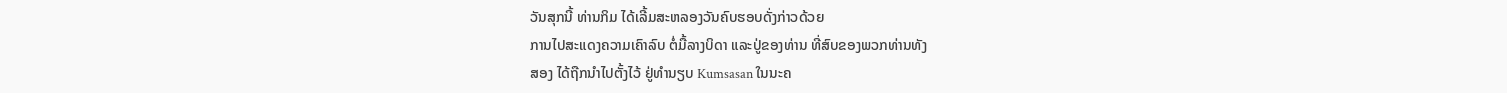ວັນສຸກນີ້ ທ່ານກິມ ໄດ້ເລີ້ມສະຫລອງວັນຄົບຮອບດັ່ງກ່າວດ້ວຍ
ການໄປສະແດງຄວາມເຄົາລົບ ຕໍ່ມື້ລາງບິດາ ແລະປູ່ຂອງທ່ານ ທີ່ສົບຂອງພວກທ່ານທັງ
ສອງ ໄດ້ຖືກນຳໄປຕັ້ງໄວ້ ຢູ່ທຳນຽບ Kumsasan ໃນນະຄ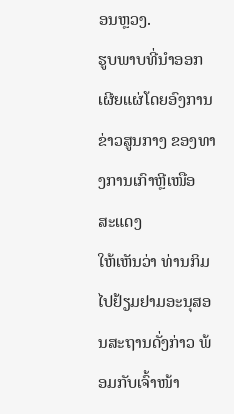ອນຫຼວງ.
ຮູບພາບທີ່ນຳອອກເຜີຍແຜ່ໂດຍອົງການຂ່າວສູນກາງ ຂອງທາງການເກົາຫຼີເໜືອ ສະແດງ
ໃຫ້ເຫັນວ່າ ທ່ານກິມ ໄປຢ້ຽມຢາມອະນຸສອນສະຖານດັ່ງກ່າວ ພ້ອມກັບເຈົ້າໜ້າ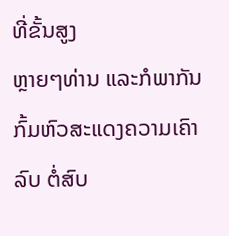ທີ່ຂັ້ນສູງ
ຫຼາຍໆທ່ານ ແລະກໍພາກັນກົ້ມຫົວສະແດງຄວາມເຄົາລົບ ຕໍ່ສົບ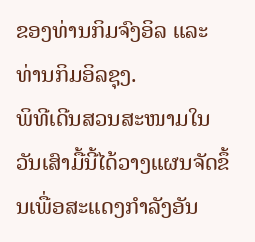ຂອງທ່ານກິມຈົງອິລ ແລະ
ທ່ານກິມອິລຊຸງ.
ພິທີເດີນສວນສະໜາມໃນວັນເສົາມື້ນີ້ໄດ້ວາງແຜນຈັດຂຶ້ນເພື່ອສະແດງກຳລັງອັນ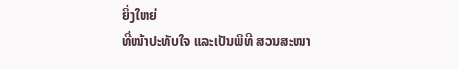ຍິ່ງໃຫຍ່
ທີ່ໜ້າປະທັບໃຈ ແລະເປັນພິທີ ສວນສະໜາ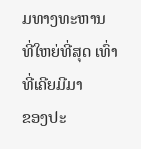ມທາງທະຫານ ທີ່ໃຫຍ່ທີ່ສຸດ ເທົ່າທີ່ເຄີຍມີມາ
ຂອງປະ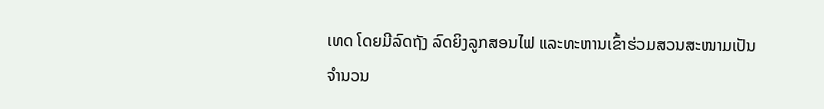ເທດ ໂດຍມີລົດຖັງ ລົດຍິງລູກສອນໄຟ ແລະທະຫານເຂົ້າຮ່ວມສວນສະໜາມເປັນ
ຈຳນວນ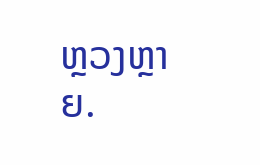ຫຼວງຫຼາຍ.